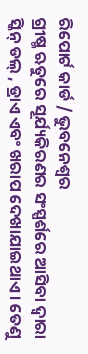ରିପୋର୍ଟ କାର୍ଡ / ଭୁବନେଶ୍ୱର
ଗ୍ରୀଷ୍ମ ଋତୁରେ ସୂର୍ଯ୍ୟକିରଣର ସଂସ୍ପର୍ଶରେ ଆସିବା ଦ୍ୱାରା ସ୍କିନ୍ ଡଲ୍ , ଡ୍ରାଏ ଏବଂ ଖରାପ ଦେଖାଯାଇଥାଏ । ତେଣୁ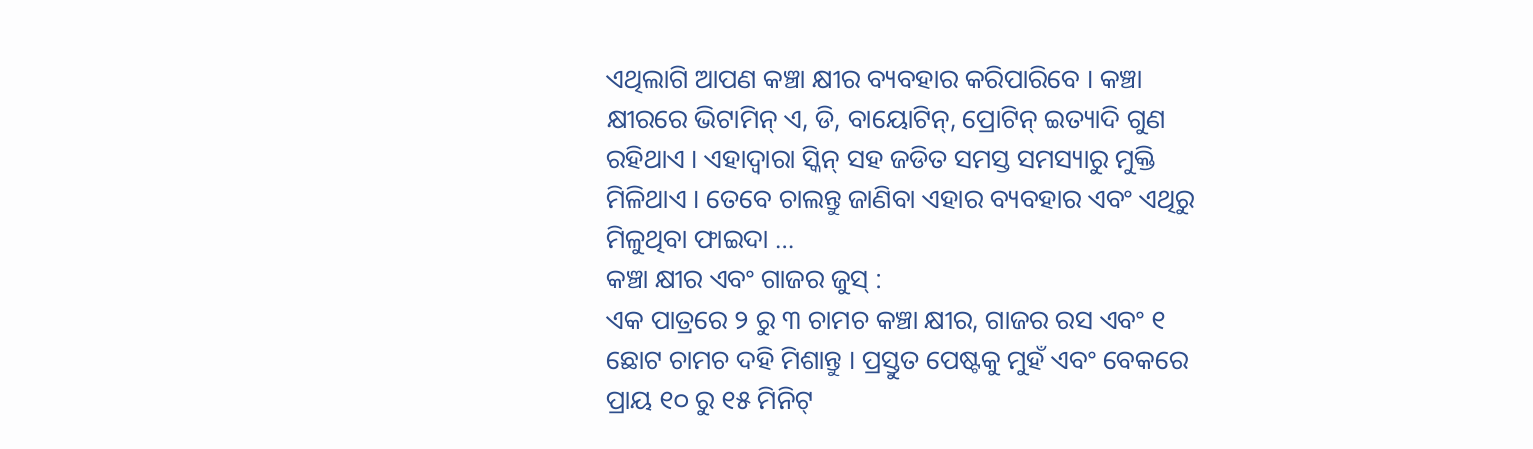ଏଥିଲାଗି ଆପଣ କଞ୍ଚା କ୍ଷୀର ବ୍ୟବହାର କରିପାରିବେ । କଞ୍ଚା କ୍ଷୀରରେ ଭିଟାମିନ୍ ଏ, ଡି, ବାୟୋଟିନ୍, ପ୍ରୋଟିନ୍ ଇତ୍ୟାଦି ଗୁଣ ରହିଥାଏ । ଏହାଦ୍ୱାରା ସ୍କିନ୍ ସହ ଜଡିତ ସମସ୍ତ ସମସ୍ୟାରୁ ମୁକ୍ତି ମିଳିଥାଏ । ତେବେ ଚାଲନ୍ତୁ ଜାଣିବା ଏହାର ବ୍ୟବହାର ଏବଂ ଏଥିରୁ ମିଳୁଥିବା ଫାଇଦା …
କଞ୍ଚା କ୍ଷୀର ଏବଂ ଗାଜର ଜୁସ୍ :
ଏକ ପାତ୍ରରେ ୨ ରୁ ୩ ଚାମଚ କଞ୍ଚା କ୍ଷୀର, ଗାଜର ରସ ଏବଂ ୧ ଛୋଟ ଚାମଚ ଦହି ମିଶାନ୍ତୁ । ପ୍ରସ୍ତୁତ ପେଷ୍ଟକୁ ମୁହଁ ଏବଂ ବେକରେ ପ୍ରାୟ ୧୦ ରୁ ୧୫ ମିନିଟ୍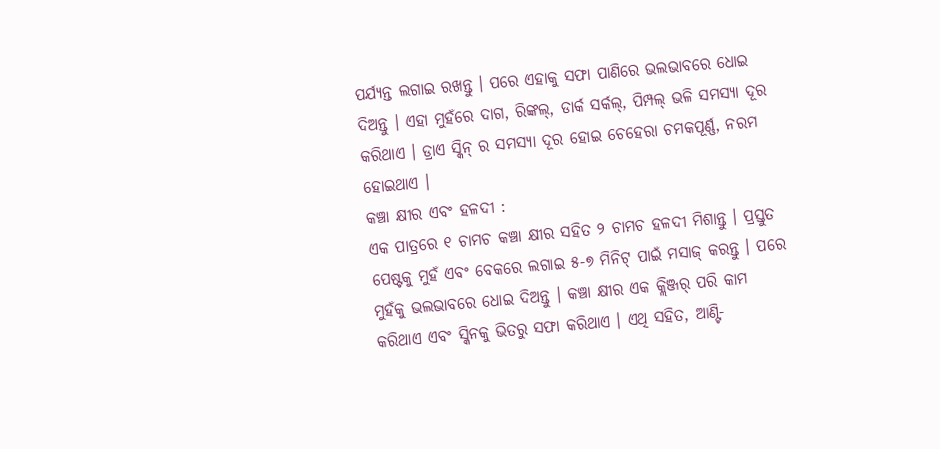ପର୍ଯ୍ୟନ୍ତ ଲଗାଇ ରଖନ୍ତୁ । ପରେ ଏହାକୁ ସଫା ପାଣିରେ ଭଲଭାବରେ ଧୋଇ ଦିଅନ୍ତୁ । ଏହା ମୁହଁରେ ଦାଗ, ରିଙ୍କଲ୍, ଡାର୍କ ସର୍କଲ୍, ପିମ୍ପଲ୍ ଭଳି ସମସ୍ୟା ଦୂର କରିଥାଏ । ଡ୍ରାଏ ସ୍କିନ୍ ର ସମସ୍ୟା ଦୂର ହୋଇ ଚେହେରା ଚମକପୂର୍ଣ୍ଣ, ନରମ ହୋଇଥାଏ ।
କଞ୍ଚା କ୍ଷୀର ଏବଂ ହଳଦୀ :
ଏକ ପାତ୍ରରେ ୧ ଚାମଚ କଞ୍ଚା କ୍ଷୀର ସହିତ ୨ ଚାମଚ ହଳଦୀ ମିଶାନ୍ତୁ । ପ୍ରସ୍ତୁତ ପେଷ୍ଟକୁ ମୁହଁ ଏବଂ ବେକରେ ଲଗାଇ ୫-୭ ମିନିଟ୍ ପାଇଁ ମସାଜ୍ କରନ୍ତୁ । ପରେ ମୁହଁକୁ ଭଲଭାବରେ ଧୋଇ ଦିଅନ୍ତୁ । କଞ୍ଚା କ୍ଷୀର ଏକ କ୍ଲିଞ୍ଜର୍ ପରି କାମ କରିଥାଏ ଏବଂ ସ୍କିନକୁ ଭିତରୁ ସଫା କରିଥାଏ । ଏଥି ସହିତ, ଆଣ୍ଟି-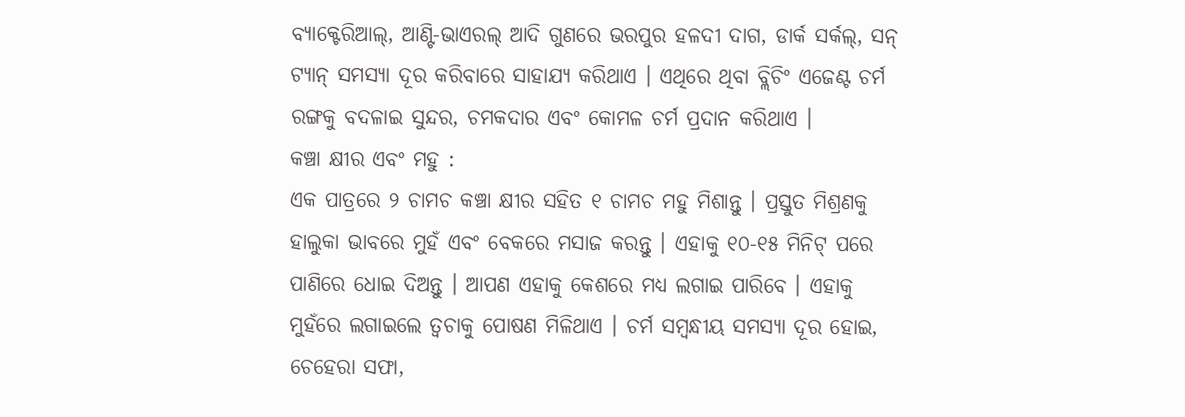ବ୍ୟାକ୍ଟେରିଆଲ୍, ଆଣ୍ଟି-ଭାଏରଲ୍ ଆଦି ଗୁଣରେ ଭରପୁର ହଳଦୀ ଦାଗ, ଡାର୍କ ସର୍କଲ୍, ସନ୍ ଟ୍ୟାନ୍ ସମସ୍ୟା ଦୂର କରିବାରେ ସାହାଯ୍ୟ କରିଥାଏ । ଏଥିରେ ଥିବା ବ୍ଲିଚିଂ ଏଜେଣ୍ଟ ଚର୍ମ ରଙ୍ଗକୁ ବଦଳାଇ ସୁନ୍ଦର, ଚମକଦାର ଏବଂ କୋମଳ ଚର୍ମ ପ୍ରଦାନ କରିଥାଏ ।
କଞ୍ଚା କ୍ଷୀର ଏବଂ ମହୁ :
ଏକ ପାତ୍ରରେ ୨ ଚାମଚ କଞ୍ଚା କ୍ଷୀର ସହିତ ୧ ଚାମଚ ମହୁ ମିଶାନ୍ତୁ । ପ୍ରସ୍ତୁତ ମିଶ୍ରଣକୁ ହାଲୁକା ଭାବରେ ମୁହଁ ଏବଂ ବେକରେ ମସାଜ କରନ୍ତୁ । ଏହାକୁ ୧୦-୧୫ ମିନିଟ୍ ପରେ ପାଣିରେ ଧୋଇ ଦିଅନ୍ତୁ । ଆପଣ ଏହାକୁ କେଶରେ ମଧ୍ୟ ଲଗାଇ ପାରିବେ । ଏହାକୁ ମୁହଁରେ ଲଗାଇଲେ ତ୍ୱଚାକୁ ପୋଷଣ ମିଳିଥାଏ । ଚର୍ମ ସମ୍ବନ୍ଧୀୟ ସମସ୍ୟା ଦୂର ହୋଇ, ଚେହେରା ସଫା,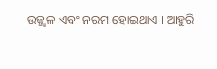ଉଜ୍ଜ୍ୱଳ ଏବଂ ନରମ ହୋଇଥାଏ । ଆହୁରି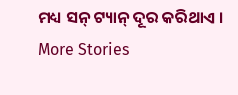ମଧ୍ୟ ସନ୍ ଟ୍ୟାନ୍ ଦୂର କରିଥାଏ ।
More Stories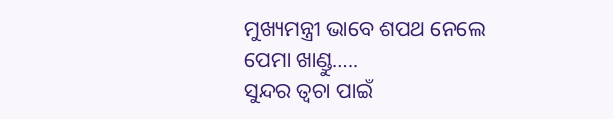ମୁଖ୍ୟମନ୍ତ୍ରୀ ଭାବେ ଶପଥ ନେଲେ ପେମା ଖାଣ୍ଡୁ…..
ସୁନ୍ଦର ତ୍ୱଚା ପାଇଁ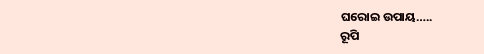ଘରୋଇ ଉପାୟ…..
ରୂପି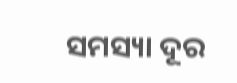ସମସ୍ୟା ଦୂର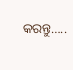କରନ୍ତୁ…..